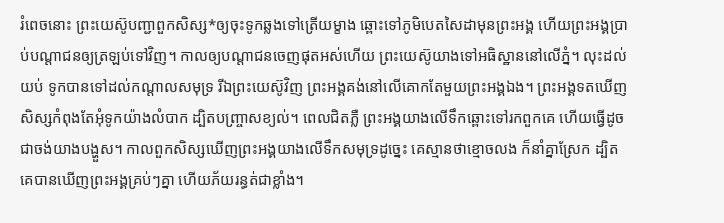រំពេចនោះ ព្រះយេស៊ូបញ្ជាពួកសិស្ស*ឲ្យចុះទូកឆ្លងទៅត្រើយម្ខាង ឆ្ពោះទៅភូមិបេតសៃដាមុនព្រះអង្គ ហើយព្រះអង្គប្រាប់បណ្ដាជនឲ្យត្រឡប់ទៅវិញ។ កាលឲ្យបណ្ដាជនចេញផុតអស់ហើយ ព្រះយេស៊ូយាងទៅអធិស្ឋាននៅលើភ្នំ។ លុះដល់យប់ ទូកបានទៅដល់កណ្ដាលសមុទ្រ រីឯព្រះយេស៊ូវិញ ព្រះអង្គគង់នៅលើគោកតែមួយព្រះអង្គឯង។ ព្រះអង្គទតឃើញសិស្សកំពុងតែអុំទូកយ៉ាងលំបាក ដ្បិតបញ្ច្រាសខ្យល់។ ពេលជិតភ្លឺ ព្រះអង្គយាងលើទឹកឆ្ពោះទៅរកពួកគេ ហើយធ្វើដូចជាចង់យាងបង្ហួស។ កាលពួកសិស្សឃើញព្រះអង្គយាងលើទឹកសមុទ្រដូច្នេះ គេស្មានថាខ្មោចលង ក៏នាំគ្នាស្រែក ដ្បិតគេបានឃើញព្រះអង្គគ្រប់ៗគ្នា ហើយភ័យរន្ធត់ជាខ្លាំង។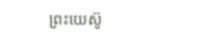ព្រះយេស៊ូ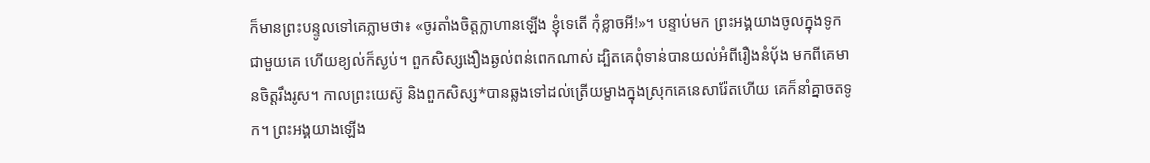ក៏មានព្រះបន្ទូលទៅគេភ្លាមថា៖ «ចូរតាំងចិត្តក្លាហានឡើង ខ្ញុំទេតើ កុំខ្លាចអី!»។ បន្ទាប់មក ព្រះអង្គយាងចូលក្នុងទូកជាមួយគេ ហើយខ្យល់ក៏ស្ងប់។ ពួកសិស្សងឿងឆ្ងល់ពន់ពេកណាស់ ដ្បិតគេពុំទាន់បានយល់អំពីរឿងនំប៉័ង មកពីគេមានចិត្តរឹងរូស។ កាលព្រះយេស៊ូ និងពួកសិស្ស*បានឆ្លងទៅដល់ត្រើយម្ខាងក្នុងស្រុកគេនេសារ៉ែតហើយ គេក៏នាំគ្នាចតទូក។ ព្រះអង្គយាងឡើង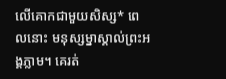លើគោកជាមួយសិស្ស* ពេលនោះ មនុស្សម្នាស្គាល់ព្រះអង្គភ្លាម។ គេរត់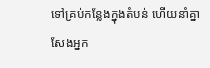ទៅគ្រប់កន្លែងក្នុងតំបន់ ហើយនាំគ្នាសែងអ្នក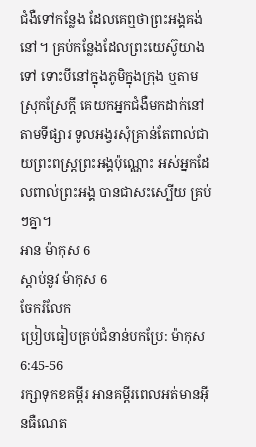ជំងឺទៅកន្លែង ដែលគេឮថាព្រះអង្គគង់នៅ។ គ្រប់កន្លែងដែលព្រះយេស៊ូយាងទៅ ទោះបីនៅក្នុងភូមិក្នុងក្រុង ឬតាមស្រុកស្រែក្ដី គេយកអ្នកជំងឺមកដាក់នៅតាមទីផ្សារ ទូលអង្វរសុំគ្រាន់តែពាល់ជាយព្រះពស្ដ្រព្រះអង្គប៉ុណ្ណោះ អស់អ្នកដែលពាល់ព្រះអង្គ បានជាសះស្បើយ គ្រប់ៗគ្នា។
អាន ម៉ាកុស 6
ស្ដាប់នូវ ម៉ាកុស 6
ចែករំលែក
ប្រៀបធៀបគ្រប់ជំនាន់បកប្រែ: ម៉ាកុស 6:45-56
រក្សាទុកខគម្ពីរ អានគម្ពីរពេលអត់មានអ៊ីនធឺណេត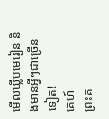មើលឃ្លីបមេរៀន និងមានអ្វីៗជាច្រើនទៀត!
គេហ៍
ព្រះគ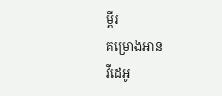ម្ពីរ
គម្រោងអាន
វីដេអូ